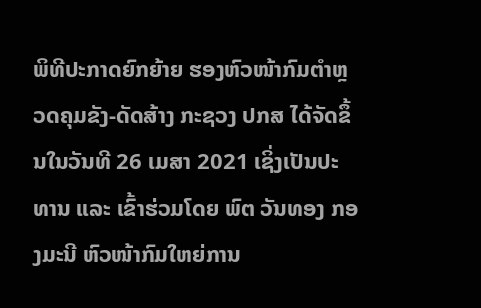ພິທີປະກາດຍົກຍ້າຍ ຮອງຫົວໜ້າກົມຕໍາຫຼວດຄຸມຂັງ-ດັດສ້າງ ກະຊວງ ປກສ ໄດ້ຈັດຂຶ້ນໃນວັນທີ 26 ເມສາ 2021 ເຊິ່ງເປັນປະທານ ແລະ ເຂົ້າຮ່ວມໂດຍ ພົຕ ວັນທອງ ກອງມະນີ ຫົວໜ້າກົມໃຫຍ່ການ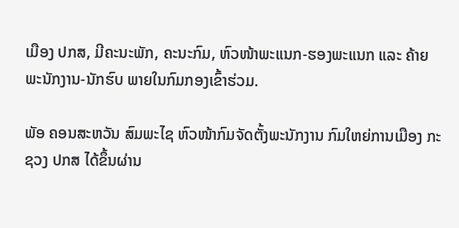ເມືອງ ປກສ, ມີຄະນະພັກ, ຄະນະກົມ, ຫົວໜ້າພະແນກ-ຮອງພະແນກ ແລະ ຄ້າຍພະນັກງານ-ນັກຮົບ ພາຍໃນກົມກອງເຂົ້າຮ່ວມ.

ພັອ ຄອນສະຫວັນ ສົມພະໄຊ ຫົວໜ້າກົມຈັດຕັ້ງພະນັກງານ ກົມໃຫຍ່ການເມືອງ ກະຊວງ ປກສ ໄດ້ຂຶ້ນຜ່ານ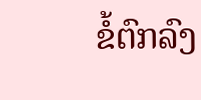ຂໍ້ຕົກລົງ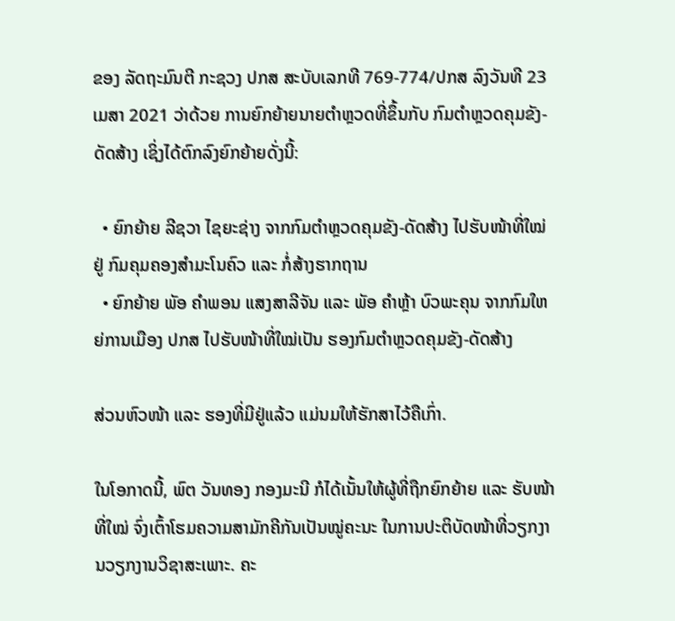ຂອງ ລັດຖະມົນຕີ ກະຊວງ ປກສ ສະບັບເລກທີ 769-774/ປກສ ລົງວັນທີ 23 ເມສາ 2021 ວ່າດ້ວຍ ການຍົກຍ້າຍນາຍຕໍາຫຼວດທີ່ຂຶ້ນກັບ ກົມຕໍາຫຼວດຄຸມຂັງ-ດັດສ້າງ ເຊິ່ງໄດ້ຕົກລົງຍົກຍ້າຍດັ່ງນີ້:

  • ຍົກຍ້າຍ ລີຊວາ ໄຊຍະຊ່າງ ຈາກກົມຕໍາຫຼວດຄຸມຂັງ-ດັດສ້າງ ໄປຮັບໜ້າທີ່ໃໝ່ຢູ່ ກົມຄຸມຄອງສໍາມະໂນຄົວ ແລະ ກໍ່ສ້າງຮາກຖານ
  • ຍົກຍ້າຍ ພັອ ຄໍາພອນ ແສງສາລີຈັນ ແລະ ພັອ ຄໍາຫຼ້າ ບົວພະຄຸນ ຈາກກົມໃຫຍ່ການເມືອງ ປກສ ໄປຮັບໜ້າທີ່ໃໝ່ເປັນ ຮອງກົມຕໍາຫຼວດຄຸມຂັງ-ດັດສ້າງ

ສ່ວນຫົວໜ້າ ແລະ ຮອງທີ່ມີຢູ່ແລ້ວ ແມ່ນມໃຫ້ຮັກສາໄວ້ຄືເກົ່າ.

ໃນໂອກາດນີ້, ພົຕ ວັນທອງ ກອງມະນີ ກໍໄດ້ເນັ້ນໃຫ້ຜູ້ທີ່ຖືກຍົກຍ້າຍ ແລະ ຮັບໜ້າທີ່ໃໝ່ ຈົ່ງເຕົ້າໂຮມຄວາມສາມັກຄີກັນເປັນໝູ່ຄະນະ ໃນການປະຕິບັດໜ້າທີ່ວຽກງານວຽກງານວິຊາສະເພາະ. ຄະ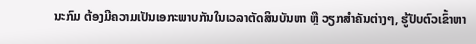ນະກົມ ຕ້ອງມີຄວາມເປັນເອກະພາບກັນໃນເວລາຕັດສິນບັນຫາ ຫຼື ວຽກສຳຄັນຕ່າງໆ, ຮູ້ປັບຕົວເຂົ້າຫາ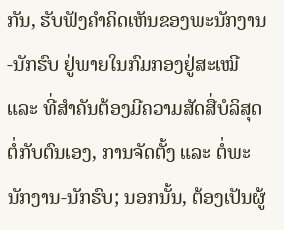ກັນ, ຮັບຟັງຄໍາຄິດເຫັນຂອງພະນັກງານ-ນັກຮົບ ຢູ່ພາຍໃນກົມກອງຢູ່ສະເໝີ ແລະ ທີ່ສຳຄັນຕ້ອງມີຄວາມສັດສື່ບໍລິສຸດຕໍ່ກັບຕົນເອງ, ການຈັດຕັ້ງ ແລະ ຕໍ່ພະນັກງານ-ນັກຮົບ; ນອກນັ້ນ, ຕ້ອງເປັນຜູ້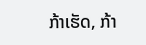ກ້າເຮັດ, ກ້າ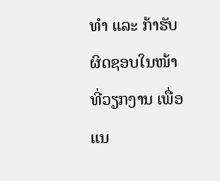ທຳ ແລະ ກ້າຮັບຜິດຊອບໃນໜ້າທີ່ວຽກງານ ເພື່ອແນ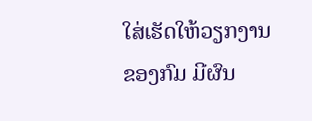ໃສ່ເຮັດໃຫ້ວຽກງານຂອງກົມ ມີຜົນ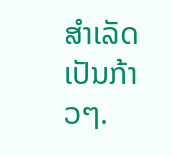ສຳເລັດເປັນກ້າວໆ.